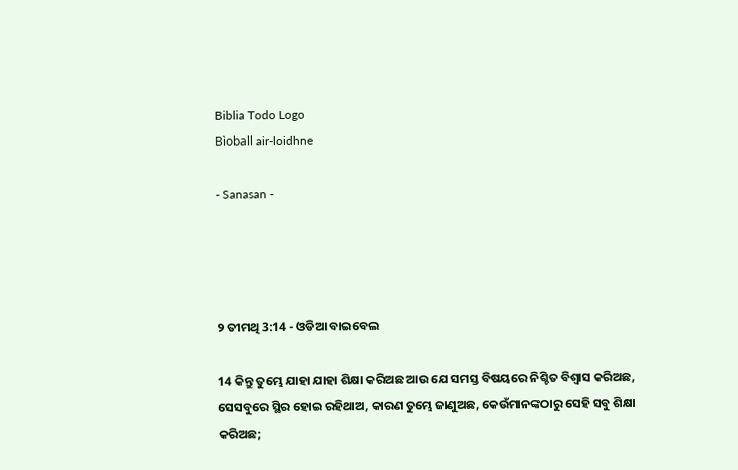Biblia Todo Logo
Bìoball air-loidhne

- Sanasan -




୨ ତୀମଥି 3:14 - ଓଡିଆ ବାଇବେଲ

14 କିନ୍ତୁ ତୁମ୍ଭେ ଯାହା ଯାହା ଶିକ୍ଷା କରିଅଛ ଆଉ ଯେ ସମସ୍ତ ବିଷୟରେ ନିଶ୍ଚିତ ବିଶ୍ୱାସ କରିଅଛ, ସେସବୁରେ ସ୍ଥିର ହୋଇ ରହିଥାଅ, କାରଣ ତୁମ୍ଭେ ଜାଣୁଅଛ, କେଉଁମାନଙ୍କଠାରୁ ସେହି ସବୁ ଶିକ୍ଷା କରିଅଛ;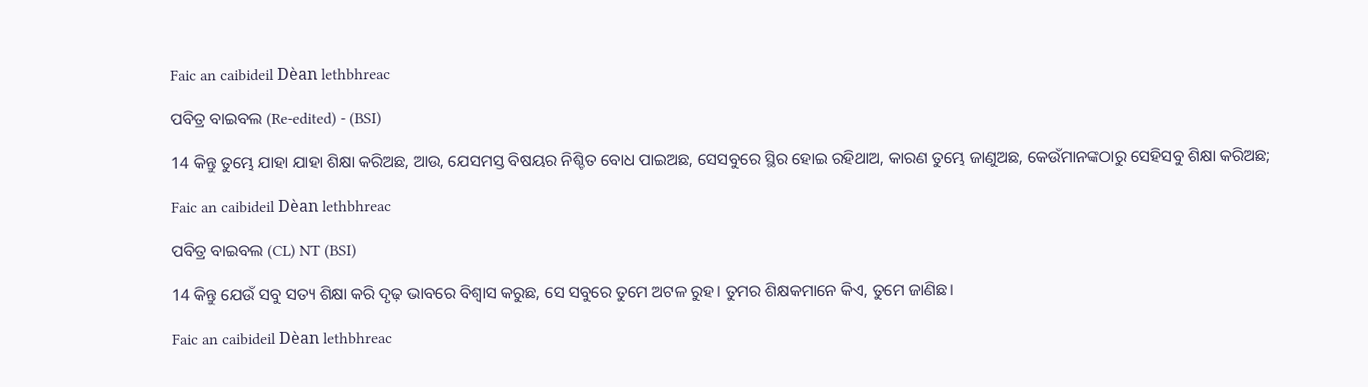Faic an caibideil Dèan lethbhreac

ପବିତ୍ର ବାଇବଲ (Re-edited) - (BSI)

14 କିନ୍ତୁ ତୁମ୍ଭେ ଯାହା ଯାହା ଶିକ୍ଷା କରିଅଛ, ଆଉ, ଯେସମସ୍ତ ବିଷୟର ନିଶ୍ଚିତ ବୋଧ ପାଇଅଛ, ସେସବୁରେ ସ୍ଥିର ହୋଇ ରହିଥାଅ, କାରଣ ତୁମ୍ଭେ ଜାଣୁଅଛ, କେଉଁମାନଙ୍କଠାରୁ ସେହିସବୁ ଶିକ୍ଷା କରିଅଛ;

Faic an caibideil Dèan lethbhreac

ପବିତ୍ର ବାଇବଲ (CL) NT (BSI)

14 କିନ୍ତୁ ଯେଉଁ ସବୁ ସତ୍ୟ ଶିକ୍ଷା କରି ଦୃଢ଼ ଭାବରେ ବିଶ୍ୱାସ କରୁଛ, ସେ ସବୁରେ ତୁମେ ଅଟଳ ରୁହ। ତୁମର ଶିକ୍ଷକମାନେ କିଏ, ତୁମେ ଜାଣିଛ।

Faic an caibideil Dèan lethbhreac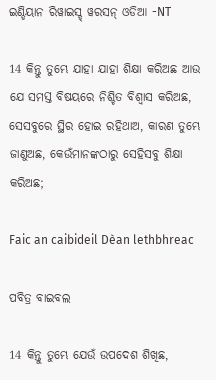ଇଣ୍ଡିୟାନ ରିୱାଇସ୍ଡ୍ ୱରସନ୍ ଓଡିଆ -NT

14 କିନ୍ତୁ ତୁମ୍ଭେ ଯାହା ଯାହା ଶିକ୍ଷା କରିଅଛ ଆଉ ଯେ ସମସ୍ତ ବିଷୟରେ ନିଶ୍ଚିତ ବିଶ୍ୱାସ କରିଅଛ, ସେସବୁରେ ସ୍ଥିର ହୋଇ ରହିଥାଅ, କାରଣ ତୁମ୍ଭେ ଜାଣୁଅଛ, କେଉଁମାନଙ୍କଠାରୁ ସେହିସବୁ ଶିକ୍ଷା କରିଅଛ;

Faic an caibideil Dèan lethbhreac

ପବିତ୍ର ବାଇବଲ

14 କିନ୍ତୁ ତୁମ୍ଭେ ଯେଉଁ ଉପଦେଶ ଶିଖିଛ,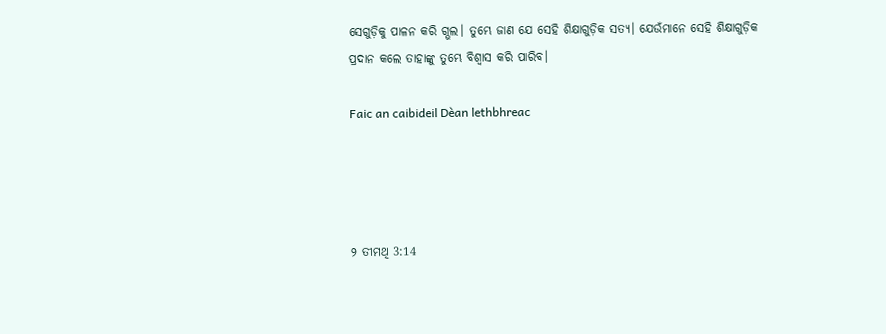ସେଗୁଡ଼ିକୁ ପାଳନ କରି ଗ୍ଭଲ। ତୁମ୍ଭେ ଜାଣ ଯେ ସେହି ଶିକ୍ଷାଗୁଡ଼ିକ ସତ୍ୟ। ଯେଉଁମାନେ ସେହି ଶିକ୍ଷାଗୁଡ଼ିକ ପ୍ରଦାନ କଲେ ତାହାଙ୍କୁ ତୁମ୍ଭେ ବିଶ୍ୱାସ କରି ପାରିବ।

Faic an caibideil Dèan lethbhreac




୨ ତୀମଥି 3:14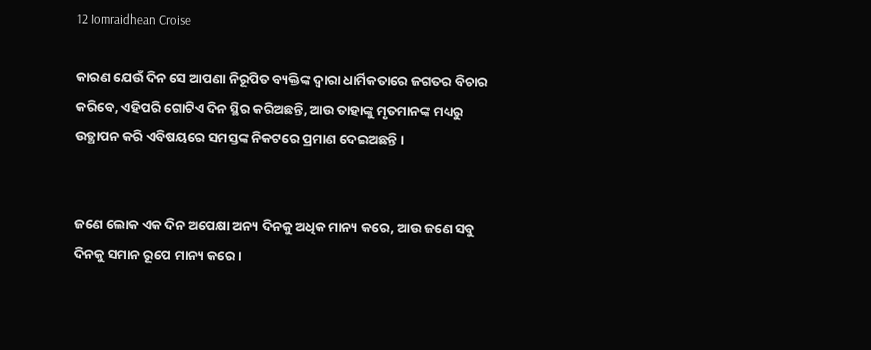12 Iomraidhean Croise

କାରଣ ଯେଉଁ ଦିନ ସେ ଆପଣା ନିରୂପିତ ବ୍ୟକ୍ତିଙ୍କ ଦ୍ୱାରା ଧାର୍ମିକତାରେ ଜଗତର ବିଚାର କରିବେ, ଏହିପରି ଗୋଟିଏ ଦିନ ସ୍ଥିର କରିଅଛନ୍ତି, ଆଉ ତାହାଙ୍କୁ ମୃତମାନଙ୍କ ମଧ୍ୟରୁ ଉତ୍ଥାପନ କରି ଏବିଷୟରେ ସମସ୍ତଙ୍କ ନିକଟରେ ପ୍ରମାଣ ଦେଇଅଛନ୍ତି ।


ଜଣେ ଲୋକ ଏକ ଦିନ ଅପେକ୍ଷା ଅନ୍ୟ ଦିନକୁ ଅଧିକ ମାନ୍ୟ କରେ, ଆଉ ଜଣେ ସବୁ ଦିନକୁ ସମାନ ରୂପେ ମାନ୍ୟ କରେ ।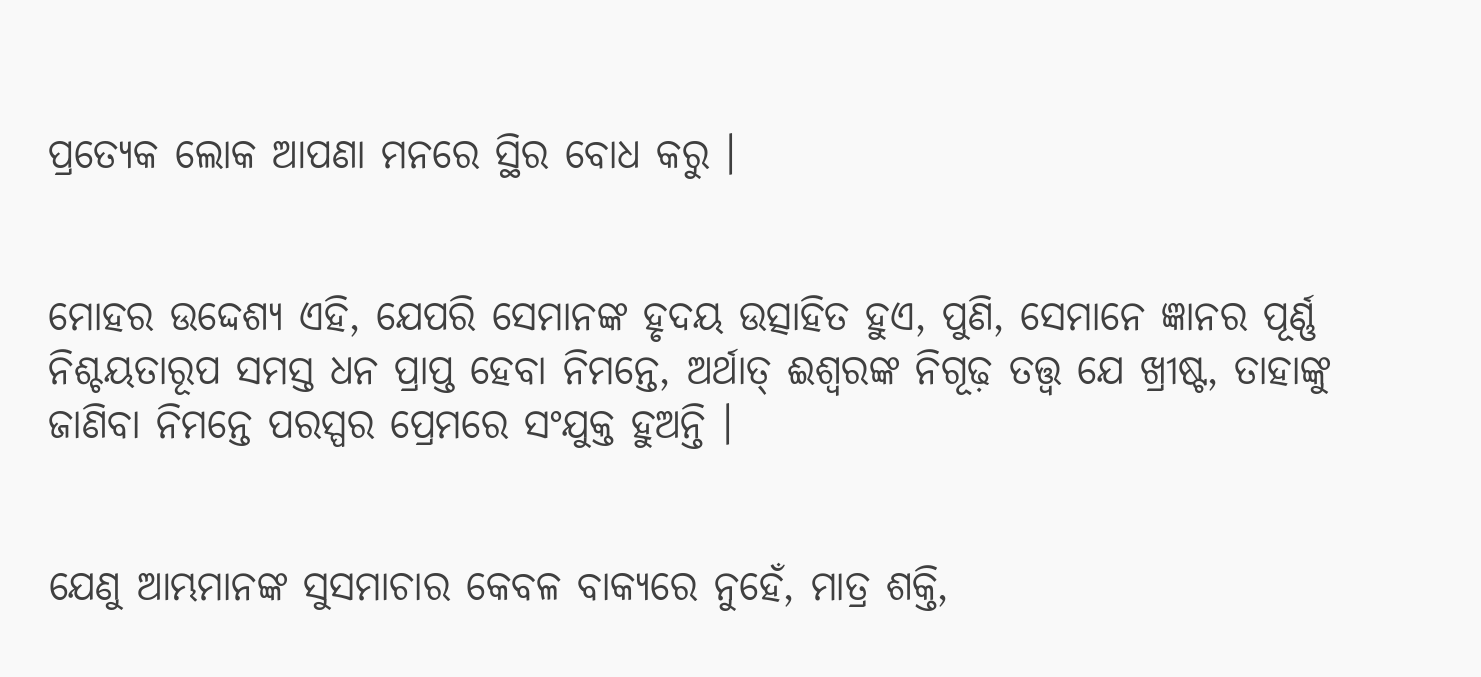ପ୍ରତ୍ୟେକ ଲୋକ ଆପଣା ମନରେ ସ୍ଥିର ବୋଧ କରୁ ।


ମୋହର ଉଦ୍ଦେଶ୍ୟ ଏହି, ଯେପରି ସେମାନଙ୍କ ହୃଦୟ ଉତ୍ସାହିତ ହୁଏ, ପୁଣି, ସେମାନେ ଜ୍ଞାନର ପୂର୍ଣ୍ଣ ନିଶ୍ଚୟତାରୂପ ସମସ୍ତ ଧନ ପ୍ରାପ୍ତ ହେବା ନିମନ୍ତେ, ଅର୍ଥାତ୍‍ ଈଶ୍ୱରଙ୍କ ନିଗୂଢ଼ ତତ୍ତ୍ୱ ଯେ ଖ୍ରୀଷ୍ଟ, ତାହାଙ୍କୁ ଜାଣିବା ନିମନ୍ତେ ପରସ୍ପର ପ୍ରେମରେ ସଂଯୁକ୍ତ ହୁଅନ୍ତି ।


ଯେଣୁ ଆମ୍ଭମାନଙ୍କ ସୁସମାଚାର କେବଳ ବାକ୍ୟରେ ନୁହେଁ, ମାତ୍ର ଶକ୍ତି,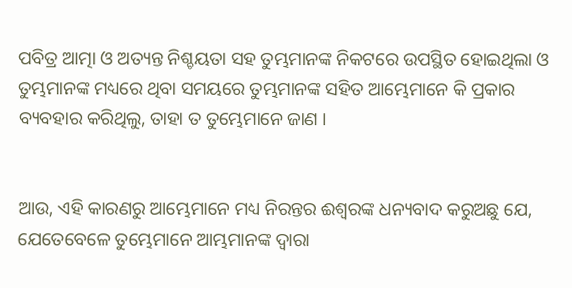ପବିତ୍ର ଆତ୍ମା ଓ ଅତ୍ୟନ୍ତ ନିଶ୍ଚୟତା ସହ ତୁମ୍ଭମାନଙ୍କ ନିକଟରେ ଉପସ୍ଥିତ ହୋଇଥିଲା ଓ ତୁମ୍ଭମାନଙ୍କ ମଧ୍ୟରେ ଥିବା ସମୟରେ ତୁମ୍ଭମାନଙ୍କ ସହିତ ଆମ୍ଭେମାନେ କି ପ୍ରକାର ବ୍ୟବହାର କରିଥିଲୁ, ତାହା ତ ତୁମ୍ଭେମାନେ ଜାଣ ।


ଆଉ, ଏହି କାରଣରୁ ଆମ୍ଭେମାନେ ମଧ୍ୟ ନିରନ୍ତର ଈଶ୍ୱରଙ୍କ ଧନ୍ୟବାଦ କରୁଅଛୁ ଯେ, ଯେତେବେଳେ ତୁମ୍ଭେମାନେ ଆମ୍ଭମାନଙ୍କ ଦ୍ୱାରା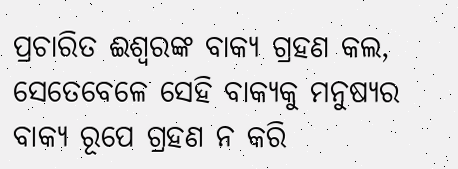ପ୍ରଚାରିତ ଈଶ୍ୱରଙ୍କ ବାକ୍ୟ ଗ୍ରହଣ କଲ, ସେତେବେଳେ ସେହି ବାକ୍ୟକୁ ମନୁଷ୍ୟର ବାକ୍ୟ ରୂପେ ଗ୍ରହଣ ନ କରି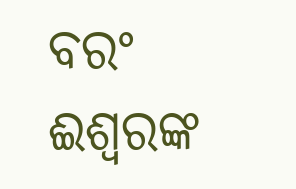ବରଂ ଈଶ୍ୱରଙ୍କ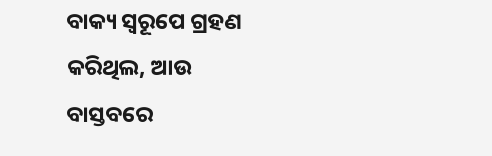ବାକ୍ୟ ସ୍ୱରୂପେ ଗ୍ରହଣ କରିଥିଲ, ଆଉ ବାସ୍ତବରେ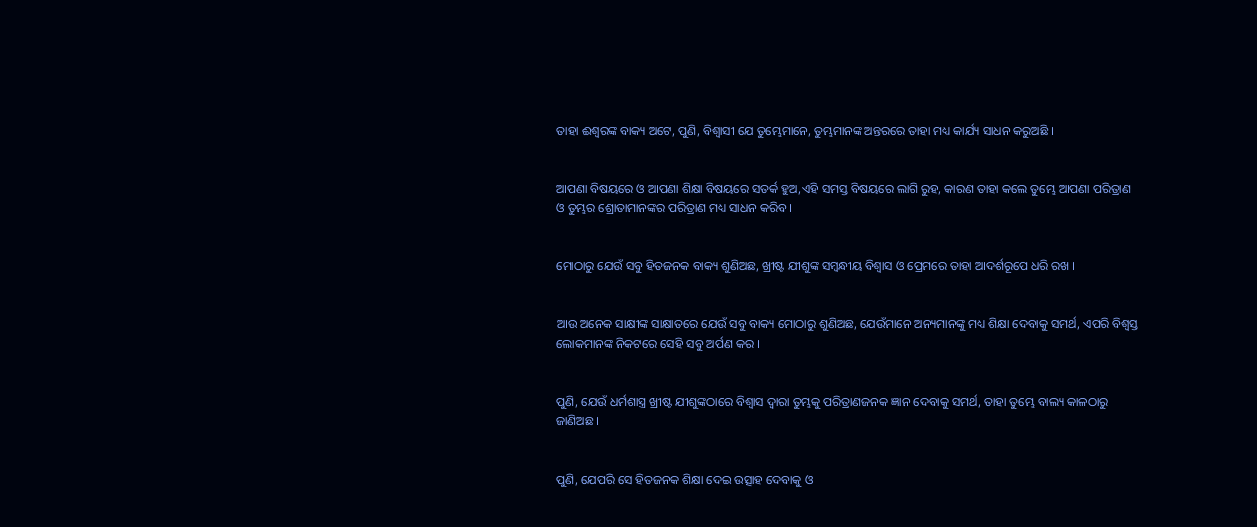ତାହା ଈଶ୍ୱରଙ୍କ ବାକ୍ୟ ଅଟେ, ପୁଣି, ବିଶ୍ୱାସୀ ଯେ ତୁମ୍ଭେମାନେ, ତୁମ୍ଭମାନଙ୍କ ଅନ୍ତରରେ ତାହା ମଧ୍ୟ କାର୍ଯ୍ୟ ସାଧନ କରୁଅଛି ।


ଆପଣା ବିଷୟରେ ଓ ଆପଣା ଶିକ୍ଷା ବିଷୟରେ ସତର୍କ ହୁଅ,ଏହି ସମସ୍ତ ବିଷୟରେ ଲାଗି ରୁହ, କାରଣ ତାହା କଲେ ତୁମ୍ଭେ ଆପଣା ପରିତ୍ରାଣ ଓ ତୁମ୍ଭର ଶ୍ରୋତାମାନଙ୍କର ପରିତ୍ରାଣ ମଧ୍ୟ ସାଧନ କରିବ ।


ମୋଠାରୁ ଯେଉଁ ସବୁ ହିତଜନକ ବାକ୍ୟ ଶୁଣିଅଛ, ଖ୍ରୀଷ୍ଟ ଯୀଶୁଙ୍କ ସମ୍ବନ୍ଧୀୟ ବିଶ୍ୱାସ ଓ ପ୍ରେମରେ ତାହା ଆଦର୍ଶରୂପେ ଧରି ରଖ ।


ଆଉ ଅନେକ ସାକ୍ଷୀଙ୍କ ସାକ୍ଷାତରେ ଯେଉଁ ସବୁ ବାକ୍ୟ ମୋଠାରୁ ଶୁଣିଅଛ, ଯେଉଁମାନେ ଅନ୍ୟମାନଙ୍କୁ ମଧ୍ୟ ଶିକ୍ଷା ଦେବାକୁ ସମର୍ଥ, ଏପରି ବିଶ୍ୱସ୍ତ ଲୋକମାନଙ୍କ ନିକଟରେ ସେହି ସବୁ ଅର୍ପଣ କର ।


ପୁଣି, ଯେଉଁ ଧର୍ମଶାସ୍ତ୍ର ଖ୍ରୀଷ୍ଟ ଯୀଶୁଙ୍କଠାରେ ବିଶ୍ୱାସ ଦ୍ୱାରା ତୁମ୍ଭକୁ ପରିତ୍ରାଣଜନକ ଜ୍ଞାନ ଦେବାକୁ ସମର୍ଥ, ତାହା ତୁମ୍ଭେ ବାଲ୍ୟ କାଳଠାରୁ ଜାଣିଅଛ ।


ପୁଣି, ଯେପରି ସେ ହିତଜନକ ଶିକ୍ଷା ଦେଇ ଉତ୍ସାହ ଦେବାକୁ ଓ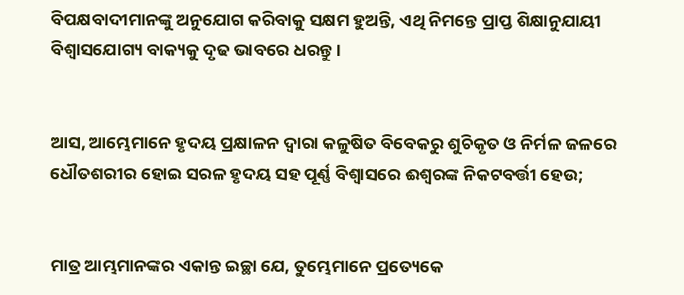ବିପକ୍ଷବାଦୀମାନଙ୍କୁ ଅନୁଯୋଗ କରିବାକୁ ସକ୍ଷମ ହୁଅନ୍ତି, ଏଥି ନିମନ୍ତେ ପ୍ରାପ୍ତ ଶିକ୍ଷାନୁଯାୟୀ ବିଶ୍ୱାସଯୋଗ୍ୟ ବାକ୍ୟକୁ ଦୃଢ ଭାବରେ ଧରନ୍ତୁ ।


ଆସ, ଆମ୍ଭେମାନେ ହୃଦୟ ପ୍ରକ୍ଷାଳନ ଦ୍ୱାରା କଳୁଷିତ ବିବେକରୁ ଶୁଚିକୃତ ଓ ନିର୍ମଳ ଜଳରେ ଧୌତଶରୀର ହୋଇ ସରଳ ହୃଦୟ ସହ ପୂର୍ଣ୍ଣ ବିଶ୍ୱାସରେ ଈଶ୍ୱରଙ୍କ ନିକଟବର୍ତ୍ତୀ ହେଉ;


ମାତ୍ର ଆମ୍ଭମାନଙ୍କର ଏକାନ୍ତ ଇଚ୍ଛା ଯେ, ତୁମ୍ଭେମାନେ ପ୍ରତ୍ୟେକେ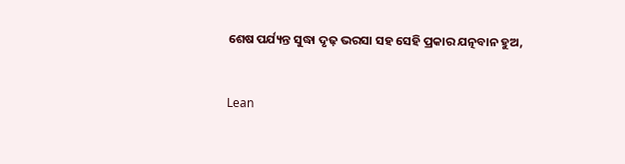ଶେଷ ପର୍ଯ୍ୟନ୍ତ ସୁଦ୍ଧା ଦୃଢ଼ ଭରସା ସହ ସେହି ପ୍ରକାର ଯତ୍ନବାନ ହୁଅ,


Lean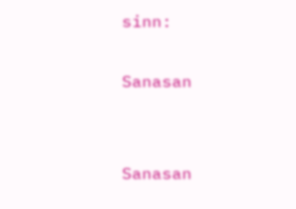sinn:

Sanasan


Sanasan